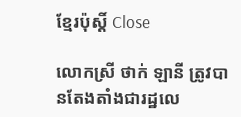ខ្មែរប៉ុស្ដិ៍ Close

លោកស្រី ថាក់ ឡានី ត្រូវបានតែងតាំងជារដ្ឋលេ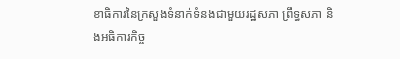ខាធិការនៃក្រសួងទំនាក់ទំនងជាមួយរដ្ឋសភា ព្រឹទ្ធសភា និងអធិការកិច្ច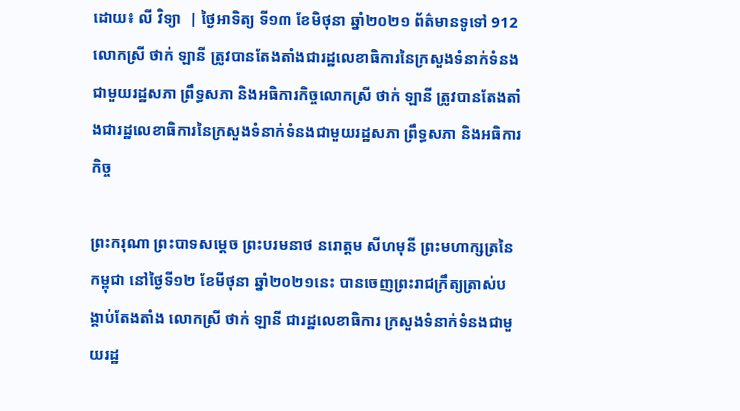ដោយ៖ លី វិទ្យា  | ថ្ងៃអាទិត្យ ទី១៣ ខែមិថុនា ឆ្នាំ២០២១ ព័ត៌មានទូទៅ 912
លោកស្រី ថាក់ ឡានី ត្រូវបានតែងតាំងជារដ្ឋលេខាធិការនៃក្រសួងទំនាក់ទំនងជាមួយរដ្ឋសភា ព្រឹទ្ធសភា និងអធិការកិច្ចលោកស្រី ថាក់ ឡានី ត្រូវបានតែងតាំងជារដ្ឋលេខាធិការនៃក្រសួងទំនាក់ទំនងជាមួយរដ្ឋសភា ព្រឹទ្ធសភា និងអធិការកិច្ច

ព្រះករុណា ព្រះបាទសម្តេច ព្រះបរមនាថ នរោត្តម សីហមុនី ព្រះមហាក្សត្រនៃកម្ពុជា នៅថ្ងៃទី១២ ខែមីថុនា ឆ្នាំ២០២១នេះ បានចេញព្រះរាជក្រឹត្យត្រាស់បង្គាប់តែងតាំង លោកស្រី ថាក់ ឡានី ជារដ្ឋលេខាធិការ ក្រសួងទំនាក់ទំនងជាមួយរដ្ឋ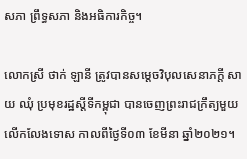សភា ព្រឹទ្ធសភា និងអធិការកិច្ច។

លោកស្រី ថាក់ ឡានី ត្រូវបានសម្តេចវិបុលសេនាភក្តី សាយ ឈុំ ប្រមុខរដ្ឋស្តីទីកម្ពុជា បានចេញព្រះរាជក្រឹត្យមួយ លើកលែងទោស កាលពីថ្ងៃទី០៣ ខែមីនា ឆ្នាំ២០២១។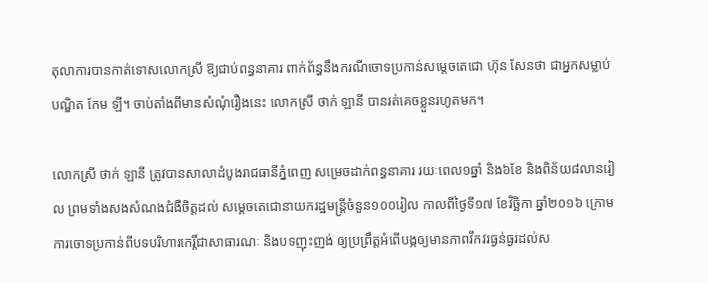តុលាការបានកាត់ទោសលោកស្រី ឱ្យជាប់ពន្ធនាគារ ពាក់ព័ន្ធនឹងករណីចោទប្រកាន់សម្តេចតេជោ ហ៊ុន សែនថា ជាអ្នកសម្លាប់បណ្ឌិត កែម ឡី។ ចាប់តាំងពីមានសំណុំរឿងនេះ លោកស្រី ថាក់ ឡានី បានរត់គេចខ្លួនរហូតមក។

លោកស្រី ថាក់ ឡានី ត្រូវបានសាលាដំបូងរាជធានីភ្នំពេញ សម្រេចដាក់ពន្ធនាគារ រយៈពេល១ឆ្នាំ និង៦ខែ និងពិន័យ៨លានរៀល ព្រមទាំងសងសំណងជំងឺចិត្តដល់ សម្ដេចតេជោនាយករដ្ឋមន្ត្រីចំនួន១០០រៀល កាលពីថ្ងៃទី១៧ ខែវិច្ឆិកា ឆ្នាំ២០១៦ ក្រោមការចោទប្រកាន់ពីបទបរិហារកេរ្តិ៍ជាសាធារណៈ និងបទញុះញង់ ឲ្យប្រព្រឹត្តអំពើបង្កឲ្យមានភាពវឹកវរធ្ងន់ធ្ងរដល់ស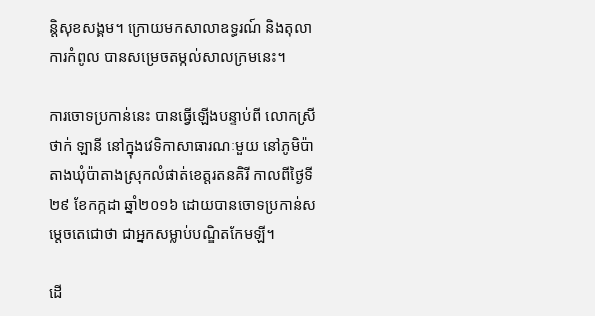ន្តិសុខសង្គម។ ក្រោយមកសាលាឧទ្ធរណ៍ និងតុលាការកំពូល បានសម្រេចតម្កល់សាលក្រមនេះ។

ការចោទប្រកាន់នេះ បានធ្វើឡើងបន្ទាប់ពី លោកស្រី ថាក់ ឡានី នៅក្នុងវេទិកាសាធារណៈមួយ នៅភូមិប៉ាតាងឃុំប៉ាតាងស្រុកលំផាត់ខេត្តរតនគិរី កាលពីថ្ងៃទី២៩ ខែកក្កដា ឆ្នាំ២០១៦ ដោយបានចោទប្រកាន់សម្តេចតេជោថា ជាអ្នកសម្លាប់បណ្ឌិតកែមឡី។

ដើ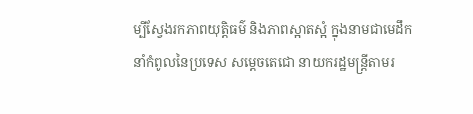ម្បីស្វែងរកភាពយុត្តិធម៌ និងភាពស្អាតស្អំ ក្នុងនាមជាមេដឹកនាំកំពូលនៃប្រទេស សម្តេចតេជោ នាយករដ្ឋមន្ត្រីតាមរ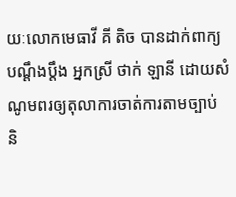យៈលោកមេធាវី គី តិច បានដាក់ពាក្យបណ្ដឹងប្តឹង អ្នកស្រី ថាក់ ឡានី ដោយសំណូមពរឲ្យតុលាការចាត់ការតាមច្បាប់ និ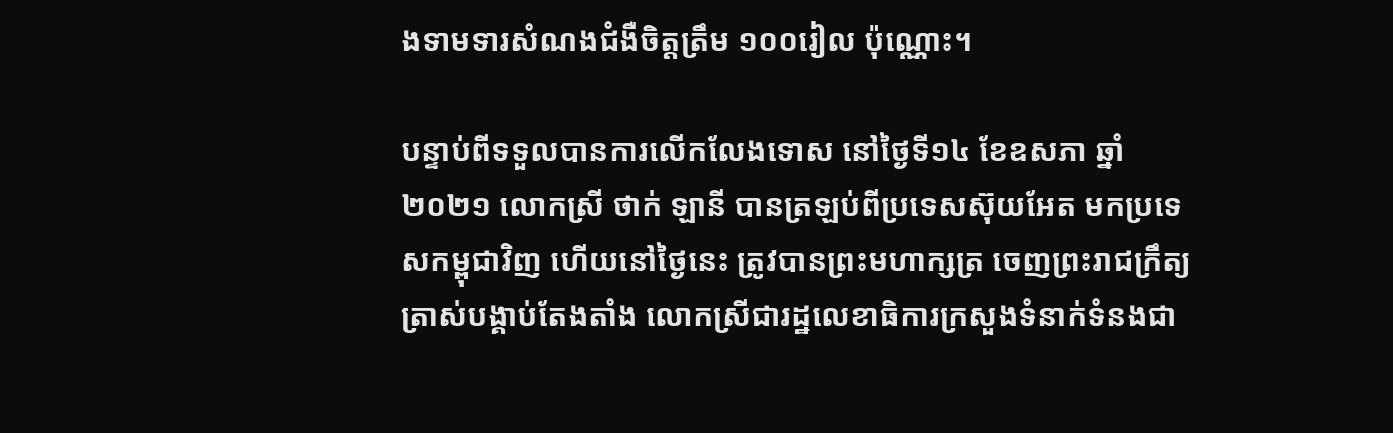ងទាមទារសំណងជំងឺចិត្តត្រឹម ១០០រៀល ប៉ុណ្ណោះ។

បន្ទាប់ពីទទួលបានការលើកលែងទោស នៅថ្ងៃទី១៤ ខែឧសភា ឆ្នាំ២០២១ លោកស្រី ថាក់ ឡានី បានត្រឡប់ពីប្រទេសស៊ុយអែត មកប្រទេសកម្ពុជាវិញ ហើយនៅថ្ងៃនេះ ត្រូវបានព្រះមហាក្សត្រ ចេញព្រះរាជក្រឹត្យត្រាស់បង្គាប់តែងតាំង លោកស្រីជារដ្ឋលេខាធិការក្រសួងទំនាក់ទំនងជា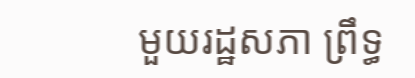មួយរដ្ឋសភា ព្រឹទ្ធ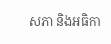សភា និងអធិកា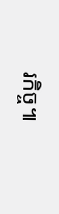រកិច្ច៕